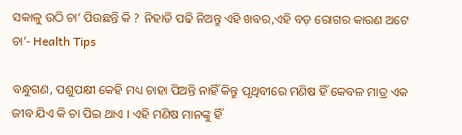ସକାଳୁ ଉଠି ଚା’ ପିଉଛନ୍ତି କି ? ନିହାତି ପଢି ନିଅନ୍ତୁ ଏହି ଖବର,ଏହି ବଡ଼ ରୋଗର କାରଣ ଅଟେ ଚା’- Health Tips

ବନ୍ଧୁଗଣ, ପଶୁପକ୍ଷୀ କେହି ମଧ୍ୟ ଚାହା ପିଅନ୍ତି ନାହିଁ କିନ୍ତୁ ପୃଥିବୀରେ ମଣିଷ ହିଁ କେବଳ ମାତ୍ର ଏକ ଜୀବ ଯିଏ କି ଚା ପିଇ ଥାଏ । ଏହି ମଣିଷ ମାନଙ୍କୁ ହିଁ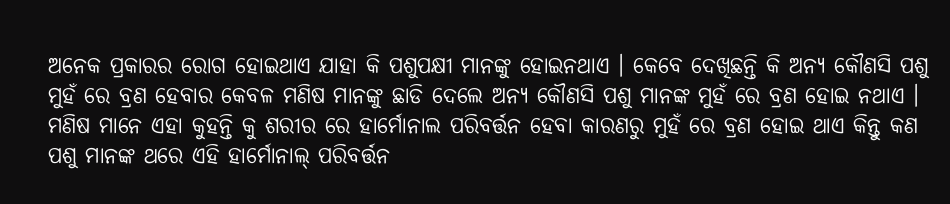ଅନେକ ପ୍ରକାରର ରୋଗ ହୋଇଥାଏ ଯାହା କି ପଶୁପକ୍ଷୀ ମାନଙ୍କୁ ହୋଇନଥାଏ । କେବେ ଦେଖିଛନ୍ତି କି ଅନ୍ୟ କୌଣସି ପଶୁ ମୁହଁ ରେ ବ୍ରଣ ହେବାର କେବଳ ମଣିଷ ମାନଙ୍କୁ ଛାଡି ଦେଲେ ଅନ୍ୟ କୌଣସି ପଶୁ ମାନଙ୍କ ମୁହଁ ରେ ବ୍ରଣ ହୋଇ ନଥାଏ । ମଣିଷ ମାନେ ଏହା କୁହନ୍ତି କୁ ଶରୀର ରେ ହାର୍ମୋନାଲ ପରିବର୍ତ୍ତନ ହେବା କାରଣରୁ ମୁହଁ ରେ ବ୍ରଣ ହୋଇ ଥାଏ କିନ୍ତୁ କଣ ପଶୁ ମାନଙ୍କ ଥରେ ଏହି ହାର୍ମୋନାଲ୍ ପରିବର୍ତ୍ତନ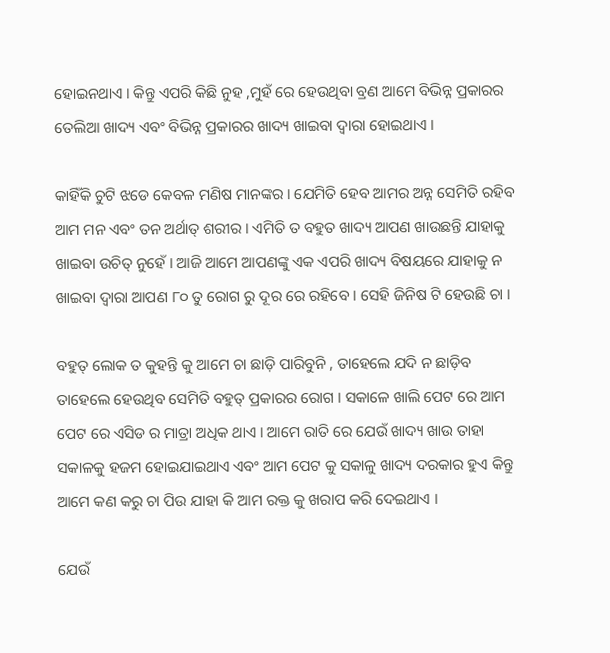ହୋଇନଥାଏ । କିନ୍ତୁ ଏପରି କିଛି ନୁହ ,ମୁହଁ ରେ ହେଉଥିବା ବ୍ରଣ ଆମେ ବିଭିନ୍ନ ପ୍ରକାରର ତେଲିଆ ଖାଦ୍ୟ ଏବଂ ବିଭିନ୍ନ ପ୍ରକାରର ଖାଦ୍ୟ ଖାଇବା ଦ୍ଵାରା ହୋଇଥାଏ ।

କାହିଁକି ଚୁଟି ଝଡେ କେବଳ ମଣିଷ ମାନଙ୍କର । ଯେମିତି ହେବ ଆମର ଅନ୍ନ ସେମିତି ରହିବ ଆମ ମନ ଏବଂ ତନ ଅର୍ଥାତ୍ ଶରୀର । ଏମିତି ତ ବହୁତ ଖାଦ୍ୟ ଆପଣ ଖାଉଛନ୍ତି ଯାହାକୁ ଖାଇବା ଉଚିତ୍ ନୁହେଁ । ଆଜି ଆମେ ଆପଣଙ୍କୁ ଏକ ଏପରି ଖାଦ୍ୟ ବିଷୟରେ ଯାହାକୁ ନ ଖାଇବା ଦ୍ଵାରା ଆପଣ ୮୦ ତୁ ରୋଗ ରୁ ଦୂର ରେ ରହିବେ । ସେହି ଜିନିଷ ଟି ହେଉଛି ଚା ।

ବହୁତ୍ ଲୋକ ତ କୁହନ୍ତି କୁ ଆମେ ଚା ଛାଡ଼ି ପାରିବୁନି , ତାହେଲେ ଯଦି ନ ଛାଡ଼ିବ ତାହେଲେ ହେଉଥିବ ସେମିତି ବହୁତ୍ ପ୍ରକାରର ରୋଗ । ସକାଳେ ଖାଲି ପେଟ ରେ ଆମ ପେଟ ରେ ଏସିଡ ର ମାତ୍ରା ଅଧିକ ଥାଏ । ଆମେ ରାତି ରେ ଯେଉଁ ଖାଦ୍ୟ ଖାଉ ତାହା ସକାଳକୁ ହଜମ ହୋଇଯାଇଥାଏ ଏବଂ ଆମ ପେଟ କୁ ସକାଳୁ ଖାଦ୍ୟ ଦରକାର ହୁଏ କିନ୍ତୁ ଆମେ କଣ କରୁ ଚା ପିଉ ଯାହା କି ଆମ ରକ୍ତ କୁ ଖରାପ କରି ଦେଇଥାଏ ।

ଯେଉଁ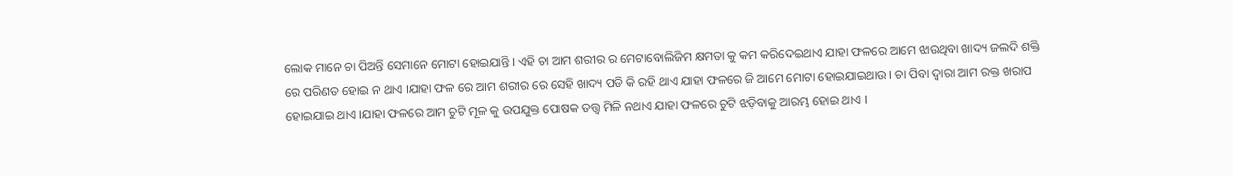ଲୋକ ମାନେ ଚା ପିଅନ୍ତି ସେମାନେ ମୋଟା ହୋଇଯାନ୍ତି । ଏହି ଚା ଆମ ଶରୀର ର ମେଟାବୋଲିଜିମ କ୍ଷମତା କୁ କମ କରିଦେଇଥାଏ ଯାହା ଫଳରେ ଆମେ ଝାଉଥିବା ଖାଦ୍ୟ ଜଲଦି ଶକ୍ତି ରେ ପରିଣତ ହୋଇ ନ ଥାଏ ।ଯାହା ଫଳ ରେ ଆମ ଶରୀର ରେ ସେହି ଖାଦ୍ୟ ପଡି କି ରହି ଥାଏ ଯାହା ଫଳରେ ଜି ଆମେ ମୋଟା ହୋଇଯାଇଥାଉ । ଚା ପିବା ଦ୍ୱାରା ଆମ ରକ୍ତ ଖରାପ ହୋଇଯାଇ ଥାଏ ।ଯାହା ଫଳରେ ଆମ ଚୁଟି ମୂଳ କୁ ଉପଯୁକ୍ତ ପୋଷକ ତତ୍ତ୍ଵ ମିଳି ନଥାଏ ଯାହା ଫଳରେ ଚୁଟି ଝଡ଼ିବାକୁ ଆରମ୍ଭ ହୋଇ ଥାଏ ।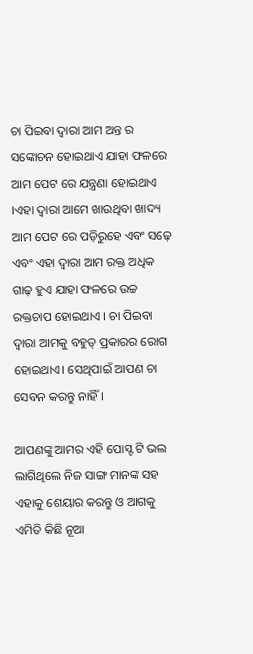ଚା ପିଇବା ଦ୍ଵାରା ଆମ ଅନ୍ତ ର ସଙ୍କୋଚନ ହୋଇଥାଏ ଯାହା ଫଳରେ ଆମ ପେଟ ରେ ଯନ୍ତ୍ରଣା ହୋଇଥାଏ ।ଏହା ଦ୍ଵାରା ଆମେ ଖାଉଥିବା ଖାଦ୍ୟ ଆମ ପେଟ ରେ ପଡ଼ିରୁହେ ଏବଂ ସଢ଼େ ଏବଂ ଏହା ଦ୍ଵାରା ଆମ ରକ୍ତ ଅଧିକ ଗାଢ଼ ହୁଏ ଯାହା ଫଳରେ ଉଚ୍ଚ ରକ୍ତଚାପ ହୋଇଥାଏ । ଚା ପିଇବା ଦ୍ଵାରା ଆମକୁ ବହୁତ୍ ପ୍ରକାରର ରୋଗ ହୋଇଥାଏ। ସେଥିପାଇଁ ଆପଣ ଚା ସେବନ କରନ୍ତୁ ନାହିଁ ।

ଆପଣଙ୍କୁ ଆମର ଏହି ପୋସ୍ଟ ଟି ଭଲ ଲାଗିଥିଲେ ନିଜ ସାଙ୍ଗ ମାନଙ୍କ ସହ ଏହାକୁ ଶେୟାର କରନ୍ତୁ ଓ ଆଗକୁ ଏମିତି କିଛି ନୂଆ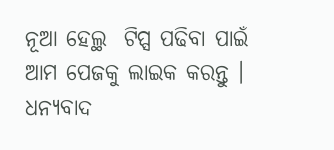ନୂଆ ହେଲ୍ଥ  ଟିପ୍ସ ପଢିବା ପାଇଁ ଆମ ପେଜକୁ ଲାଇକ କରନ୍ତୁ । ଧନ୍ୟବାଦ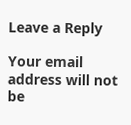Leave a Reply

Your email address will not be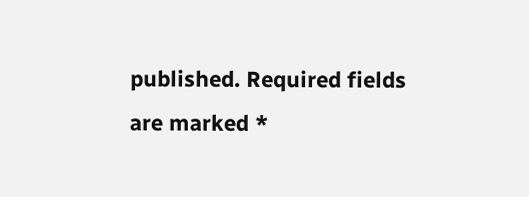published. Required fields are marked *